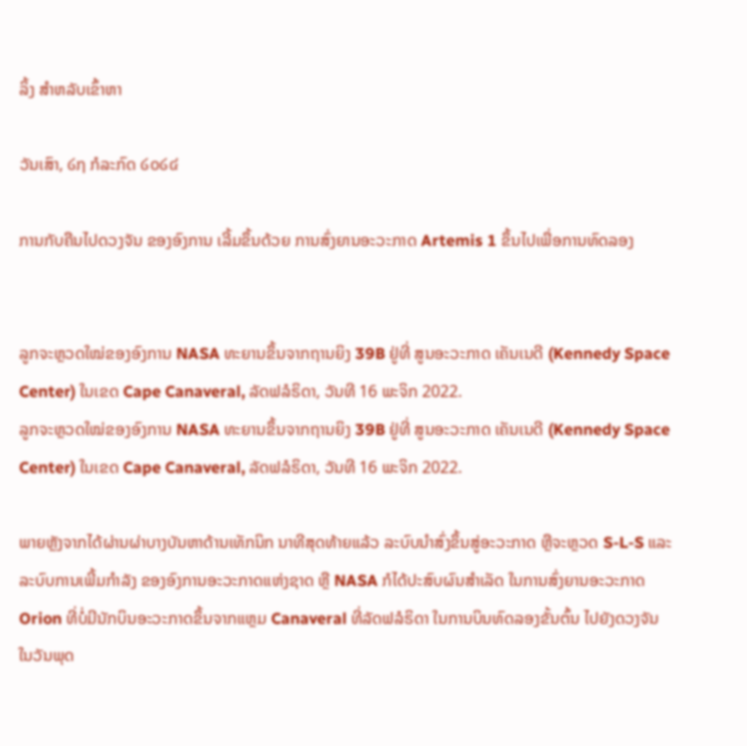ລິ້ງ ສຳຫລັບເຂົ້າຫາ

ວັນເສົາ, ໒໗ ກໍລະກົດ ໒໐໒໔

ການກັບຄືນໄປດວງຈັນ ຂອງອົງການ ເລີ້ມຂຶ້ນດ້ວຍ ການສົ່ງຍານອະວະກາດ Artemis 1 ຂຶ້ນໄປເພື່ອການທົດລອງ


ລູກຈະຫຼວດໃໝ່ຂອງອົງການ NASA ທະຍານຂຶ້ນຈາກຖານຍິງ 39B ຢູ່ທີ່ ສູນອະວະກາດ ເຄັນເນດີ (Kennedy Space Center) ໃນເຂດ Cape Canaveral, ລັດຟລໍຣິດາ, ວັນທີ 16 ພະຈິກ 2022.
ລູກຈະຫຼວດໃໝ່ຂອງອົງການ NASA ທະຍານຂຶ້ນຈາກຖານຍິງ 39B ຢູ່ທີ່ ສູນອະວະກາດ ເຄັນເນດີ (Kennedy Space Center) ໃນເຂດ Cape Canaveral, ລັດຟລໍຣິດາ, ວັນທີ 16 ພະຈິກ 2022.

ພາຍຫຼັງຈາກໄດ້ຜ່ານຜ່າບາງບັນຫາດ້ານເທັກນິກ ນາທີສຸດທ້າຍແລ້ວ ລະບົບນຳສົ່ງຂຶ້ນສູ່ອະວະກາດ ຫຼືຈະຫຼວດ S-L-S ແລະລະບົບການເພີ້ມກຳລັງ ຂອງອົງການອະວະກາດແຫ່ງຊາດ ຫຼື NASA ກໍໄດ້ປະສົບຜົນສຳເລັດ ໃນການສົ່ງຍານອະວະກາດ Orion ທີ່ບໍ່ມີນັກບິນອະວະກາດຂຶ້ນຈາກແຫຼມ Canaveral ທີ່ລັດຟລໍຣິດາ ໃນການບິນທົດລອງຂັ້ນຕົ້ນ ໄປຍັງດວງຈັນ ໃນວັນພຸດ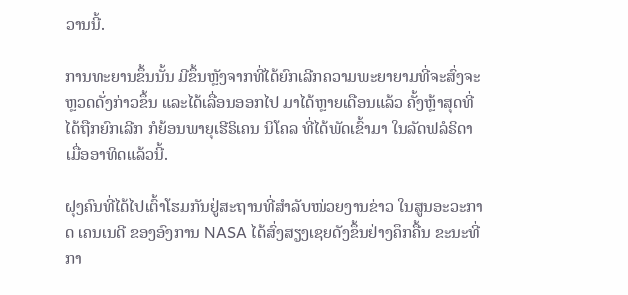ວານນີ້.

ການທະຍານຂຶ້ນນັ້ນ ມີຂຶ້ນຫຼັງຈາກທີ່ໄດ້ຍົກເລີກຄວາມພະຍາຍາມທີ່ຈະສົ່ງຈະຫຼວດດັ່ງກ່າວຂຶ້ນ ແລະໄດ້ເລື່ອນອອກໄປ ມາໄດ້ຫຼາຍເດືອນແລ້ວ ຄັ້ງຫຼ້າສຸດທີ່ໄດ້ຖືກຍົກເລີກ ກໍຍ້ອນພາຍຸເຮີຣິເຄນ ນິໂຄລ ທີ່ໄດ້ພັດເຂົ້າມາ ໃນລັດຟລໍຣິດາ ເມື່ອອາທິດແລ້ວນີ້.

ຝຸງຄົນທີ່ໄດ້ໄປເຕົ້າໂຮມກັນຢູ່ສະຖານທີ່ສຳລັບໜ່ວຍງານຂ່າວ ໃນສູນອະວະກາດ ເຄນເນດີ ຂອງອົງການ NASA ໄດ້ສົ່ງສຽງເຊຍດັງຂຶ້ນຢ່າງຄຶກຄື້ນ ຂະນະທີ່ກາ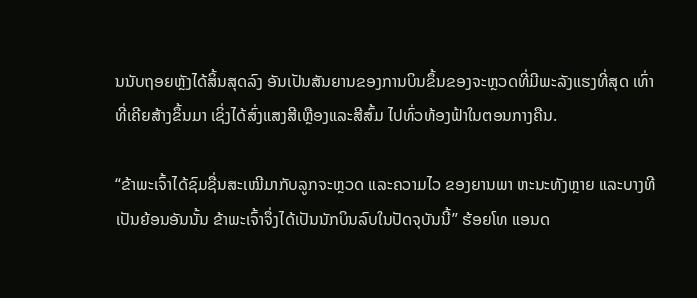ນນັບຖອຍຫຼັງໄດ້ສິ້ນສຸດລົງ ອັນເປັນສັນຍານຂອງການບິນຂຶ້ນຂອງຈະຫຼວດທີ່ມີພະລັງແຮງທີ່ສຸດ ເທົ່າທີ່ເຄີຍສ້າງຂຶ້ນມາ ເຊິ່ງໄດ້ສົ່ງແສງສີເຫຼືອງແລະສີສົ້ມ ໄປທົ່ວທ້ອງຟ້າໃນຕອນກາງຄືນ.

“ຂ້າພະເຈົ້າໄດ້ຊົມຊື່ນສະເໝີມາກັບລູກຈະຫຼວດ ແລະຄວາມໄວ ຂອງຍານພາ ຫະນະທັງຫຼາຍ ແລະບາງທີເປັນຍ້ອນອັນນັ້ນ ຂ້າພະເຈົ້າຈຶ່ງໄດ້ເປັນນັກບິນລົບໃນປັດຈຸບັນນີ້” ຮ້ອຍໂທ ແອນດ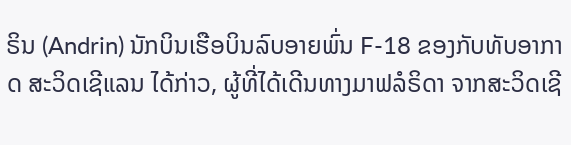ຣິນ (Andrin) ນັກບິນເຮືອບິນລົບອາຍພົ່ນ F-18 ຂອງກັບທັບອາກາດ ສະວິດເຊີແລນ ໄດ້ກ່າວ, ຜູ້ທີ່ໄດ້ເດີນທາງມາຟລໍຣິດາ ຈາກສະວິດເຊີ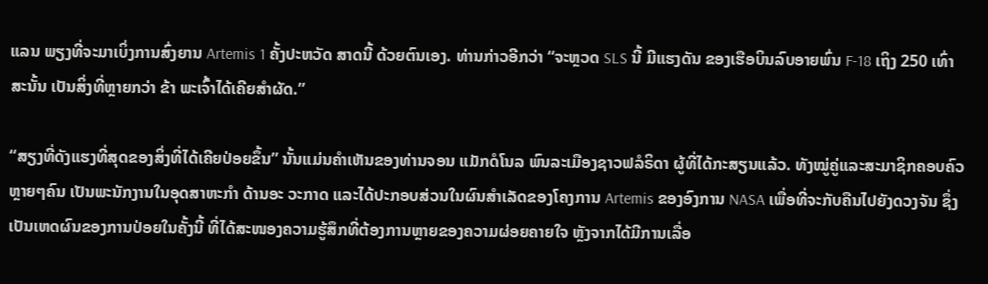ແລນ ພຽງທີ່ຈະມາເບິ່ງການສົ່ງຍານ Artemis 1 ຄັ້ງປະຫວັດ ສາດນີ້ ດ້ວຍຕົນເອງ. ທ່ານກ່າວອີກວ່າ “ຈະຫຼວດ SLS ນີ້ ມີແຮງດັນ ຂອງເຮືອບິນລົບອາຍພົ່ນ F-18 ເຖິງ 250 ເທົ່າ ສະນັ້ນ ເປັນສິ່ງທີ່ຫຼາຍກວ່າ ຂ້າ ພະເຈົ້າໄດ້ເຄີຍສຳຜັດ.”

“ສຽງທີ່ດັງແຮງທີ່ສຸດຂອງສິ່ງທີ່ໄດ້ເຄີຍປ່ອຍຂຶ້ນ” ນັ້ນແມ່ນຄຳເຫັນຂອງທ່ານຈອນ ແມັກດໍໂນລ ພົນລະເມືອງຊາວຟລໍຣິດາ ຜູ້ທີ່ໄດ້ກະສຽນແລ້ວ. ທັງໝູ່ຄູ່ແລະສະມາຊິກຄອບຄົວຫຼາຍໆຄົນ ເປັນພະນັກງານໃນອຸດສາຫະກຳ ດ້ານອະ ວະກາດ ແລະໄດ້ປະກອບສ່ວນໃນຜົນສຳເລັດຂອງໂຄງການ Artemis ຂອງອົງການ NASA ເພື່ອທີ່ຈະກັບຄືນໄປຍັງດວງຈັນ ຊຶ່ງເປັນເຫດຜົນຂອງການປ່ອຍໃນຄັ້ງນີ້ ທີ່ໄດ້ສະໜອງຄວາມຮູ້ສຶກທີ່ຕ້ອງການຫຼາຍຂອງຄວາມຜ່ອຍຄາຍໃຈ ຫຼັງຈາກໄດ້ມີການເລື່ອ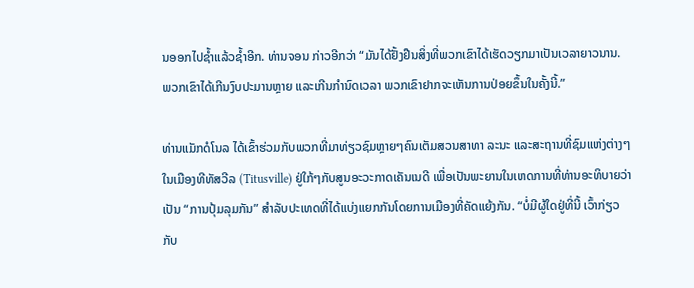ນອອກໄປຊ້ຳແລ້ວຊ້ຳອີກ. ທ່ານຈອນ ກ່າວອີກວ່າ “ມັນໄດ້ຢັ້ງຢືນສິ່ງທີ່ພວກເຂົາໄດ້ເຮັດວຽກມາເປັນເວລາຍາວນານ. ພວກເຂົາໄດ້ເກີນງົບປະມານຫຼາຍ ແລະເກີນກຳນົດເວລາ ພວກເຂົາຢາກຈະເຫັນການປ່ອຍຂຶ້ນໃນຄັ້ງນີ້.”

ທ່ານແມັກດໍໂນລ ໄດ້ເຂົ້າຮ່ວມກັບພວກທີ່ມາທ່ຽວຊົມຫຼາຍໆຄົນເຕັມສວນສາທາ ລະນະ ແລະສະຖານທີ່ຊົມແຫ່ງຕ່າງໆ ໃນເມືອງທີທັສວີລ (Titusville) ຢູ່ໃກ້ໆກັບສູນອະວະກາດເຄັນເນດີ ເພື່ອເປັນພະຍານໃນເຫດການທີ່ທ່ານອະທິບາຍວ່າ ເປັນ “ການປຸ້ມລຸມກັນ” ສຳລັບປະເທດທີ່ໄດ້ແບ່ງແຍກກັນໂດຍການເມືອງທີ່ຄັດແຍ້ງກັນ. “ບໍ່ມີຜູ້ໃດຢູ່ທີ່ນີ້ ເວົ້າກ່ຽວກັບ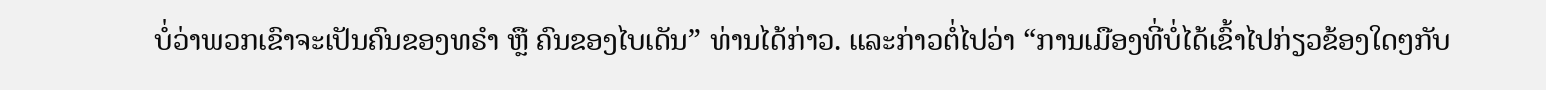ບໍ່ວ່າພວກເຂົາຈະເປັນຄົນຂອງທຣຳ ຫຼື ຄົນຂອງໄບເດັນ” ທ່ານໄດ້ກ່າວ. ແລະກ່າວຕໍ່ໄປວ່າ “ການເມືອງທີ່ບໍ່ໄດ້ເຂົ້າໄປກ່ຽວຂ້ອງໃດໆກັບ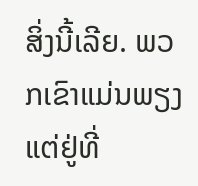ສິ່ງນີ້ເລີຍ. ພວກເຂົາແມ່ນພຽງແຕ່ຢູ່ທີ່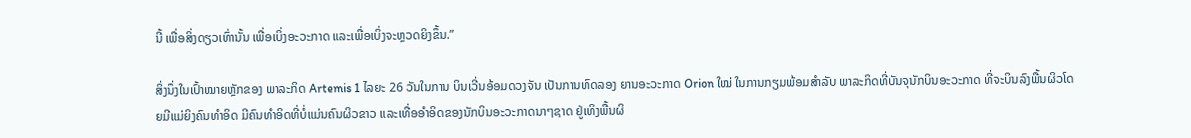ນີ້ ເພື່ອສິ່ງດຽວເທົ່ານັ້ນ ເພື່ອເບິ່ງອະວະກາດ ແລະເພື່ອເບິ່ງຈະຫຼວດຍິງຂຶ້ນ.”

ສິ່ງນຶ່ງໃນເປົ້າໝາຍຫຼັກຂອງ ພາລະກິດ Artemis 1 ໄລຍະ 26 ວັນໃນການ ບິນເວີ່ນອ້ອມດວງຈັນ ເປັນການທົດລອງ ຍານອະວະກາດ Orion ໃໝ່ ໃນການກຽມພ້ອມສຳລັບ ພາລະກິດທີ່ບັນຈຸນັກບິນອະວະກາດ ທີ່ຈະບິນລົງພື້ນຜິວໂດຍມີແມ່ຍິງຄົນທຳອິດ ມີຄົນທຳອິດທີ່ບໍ່ແມ່ນຄົນຜິວຂາວ ແລະເທື່ອອຳອິດຂອງນັກບິນອະວະກາດນາໆຊາດ ຢູ່ເທິງພື້ນຜິ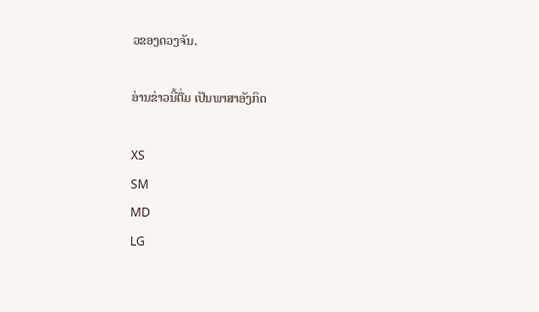ວຂອງດວງຈັນ.

ອ່ານຂ່າວນີ້ຕື່ມ ເປັນພາສາອັງກິດ

XS
SM
MD
LG